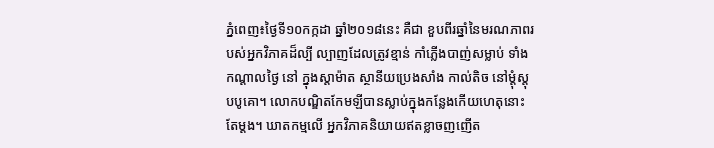ភ្នំពេញ៖ថ្ងៃទី១០កក្កដា ឆ្នាំ២០១៨នេះ គឺជា ខួបពីរឆ្នាំនៃមរណភាពរបស់អ្នកវិភាគដ៏ល្បី ល្បាញដែលត្រូវខ្មាន់ កាំភ្លើងបាញ់សម្លាប់ ទាំងកណ្ដាលថ្ងៃ នៅ ក្នុងស្តាម៉ាត ស្ថានីយប្រេងសាំង កាល់តិច នៅម្ដុំស្តុបបូគោ។ លោកបណ្ឌិតកែមឡីបានស្លាប់ក្នុងកន្លែងកើយហេតុនោះតែម្ដង។ ឃាតកម្មលើ អ្នកវិភាគនិយាយឥតខ្លាចញញើត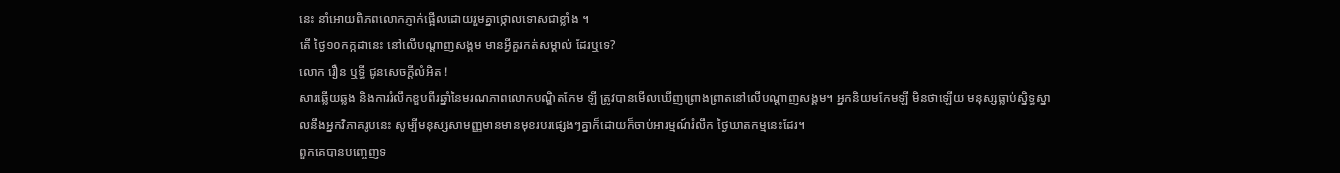នេះ នាំអោយពិភពលោកភ្ញាក់ផ្អើលដោយរួមគ្នាថ្កោលទោសជាខ្លាំង ។
តើ ថ្ងៃ១០កក្កដានេះ នៅលើបណ្ដាញសង្គម មានអ្វីគួរកត់សម្គាល់ ដែរឬទេ?
លោក រឿន ឬទី្ធ ជូនសេចក្ដីលំអិត !
សារឆ្លើយឆ្លង និងការរំលឹកខួបពីរឆ្នាំនៃមរណភាពលោកបណ្ឌិតកែម ឡី ត្រូវបានមើលឃើញព្រោងព្រាតនៅលើបណ្ដាញសង្គម។ អ្នកនិយមកែមឡី មិនថាឡើយ មនុស្សធ្លាប់ស្និទ្ធស្នាលនឹងអ្នកវិភាគរូបនេះ សូម្បីមនុស្សសាមញ្ញមានមានមុខរបរផ្សេងៗគ្នាក៏ដោយក៏ចាប់អារម្មណ៍រំលឹក ថ្ងៃឃាតកម្មនេះដែរ។
ពួកគេបានបញ្ចេញទ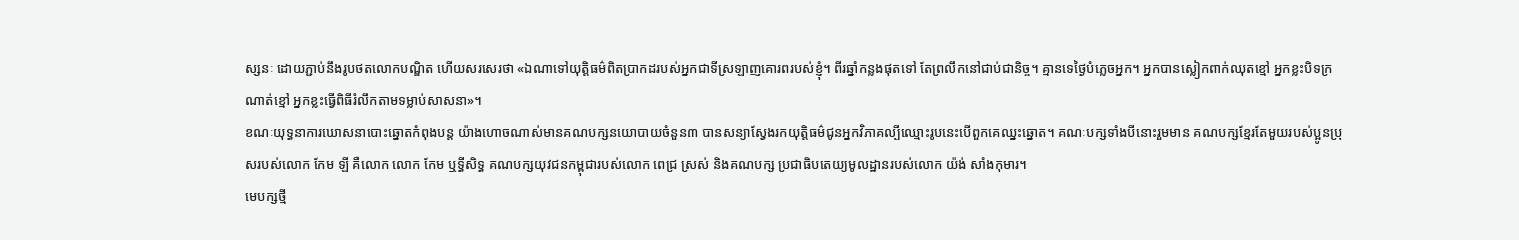ស្សនៈ ដោយភ្ជាប់នឹងរូបថតលោកបណ្ឌិត ហើយសរសេរថា «ឯណាទៅយុត្តិធម៌ពិតប្រាកដរបស់អ្នកជាទីស្រឡាញគោរពរបស់ខ្ញុំ។ ពីរឆ្នាំកន្លងផុតទៅ តែព្រលឹកនៅជាប់ជានិច្ច។ គ្មានទេថ្ងៃបំភ្លេចអ្នក។ អ្នកបានស្លៀកពាក់ឈុតខ្មៅ អ្នកខ្លះបិទក្រណាត់ខ្មៅ អ្នកខ្លះធ្វើពិធីរំលឹកតាមទម្លាប់សាសនា»។
ខណៈយុទ្ធនាការឃោសនាបោះឆ្នោតកំពុងបន្ត យ៉ាងហោចណាស់មានគណបក្សនយោបាយចំនួន៣ បានសន្យាស្វែងរកយុត្តិធម៌ជូនអ្នកវិភាគល្បីឈ្មោះរូបនេះបើពួកគេឈ្នះឆ្នោត។ គណៈបក្សទាំងបីនោះរួមមាន គណបក្សខ្មែរតែមួយរបស់ប្អូនប្រុសរបស់លោក កែម ឡី គឺលោក លោក កែម ឬទ្ធីសិទ្ធ គណបក្សយុវជនកម្ពុជារបស់លោក ពេជ្រ ស្រស់ និងគណបក្ស ប្រជាធិបតេយ្យមូលដ្ឋានរបស់លោក យ៉ង់ សាំងកុមារ។
មេបក្សថ្មី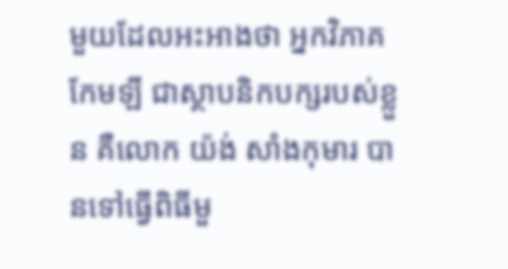មួយដែលអះអាងថា អ្នកវិភាគកែមឡី ជាស្ថាបនិកបក្សរបស់ខ្លួន គឺលោក យ៉ង់ សាំងកុមារ បានទៅធ្វើពិធីមួ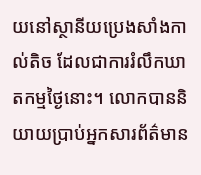យនៅស្ថានីយប្រេងសាំងកាល់តិច ដែលជាការរំលឹកឃាតកម្មថ្ងៃនោះ។ លោកបាននិយាយប្រាប់អ្នកសារព័ត៌មាន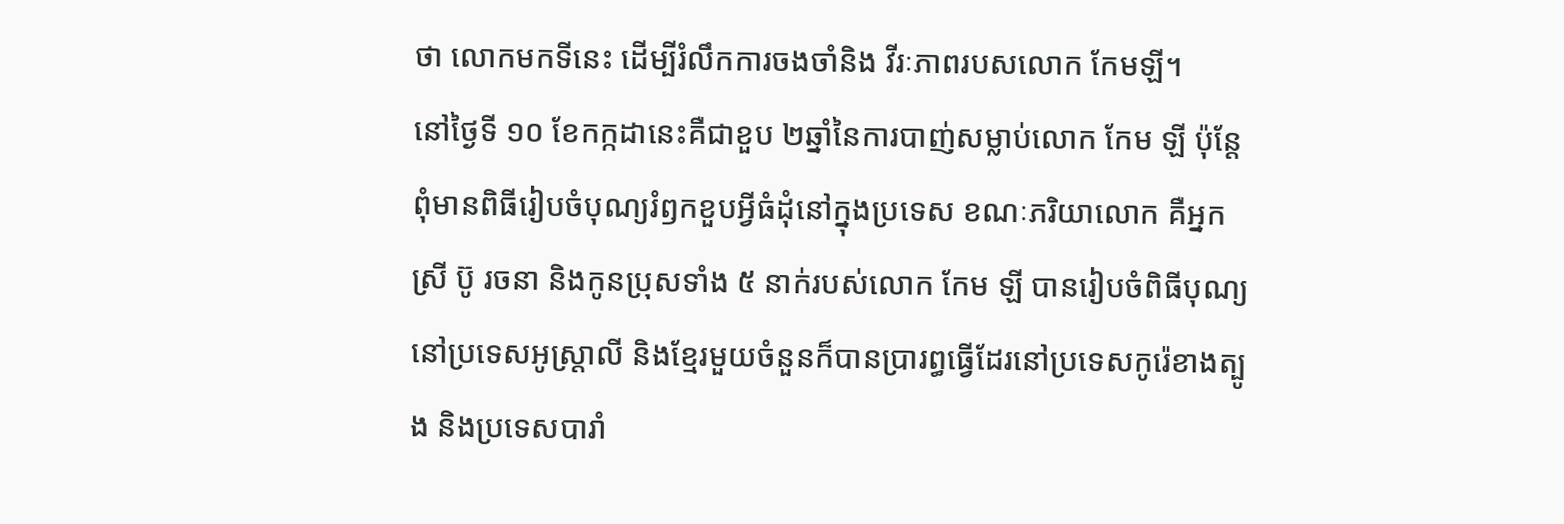ថា លោកមកទីនេះ ដើម្បីរំលឹកការចងចាំនិង វីរៈភាពរបសលោក កែមឡី។
នៅថ្ងៃទី ១០ ខែកក្កដានេះគឺជាខួប ២ឆ្នាំនៃការបាញ់សម្លាប់លោក កែម ឡី ប៉ុន្តែពុំមានពិធីរៀបចំបុណ្យរំឭកខួបអ្វីធំដុំនៅក្នុងប្រទេស ខណៈភរិយាលោក គឺអ្នកស្រី ប៊ូ រចនា និងកូនប្រុសទាំង ៥ នាក់របស់លោក កែម ឡី បានរៀបចំពិធីបុណ្យនៅប្រទេសអូស្ត្រាលី និងខ្មែរមួយចំនួនក៏បានប្រារព្ធធ្វើដែរនៅប្រទេសកូរ៉េខាងត្បូង និងប្រទេសបារាំ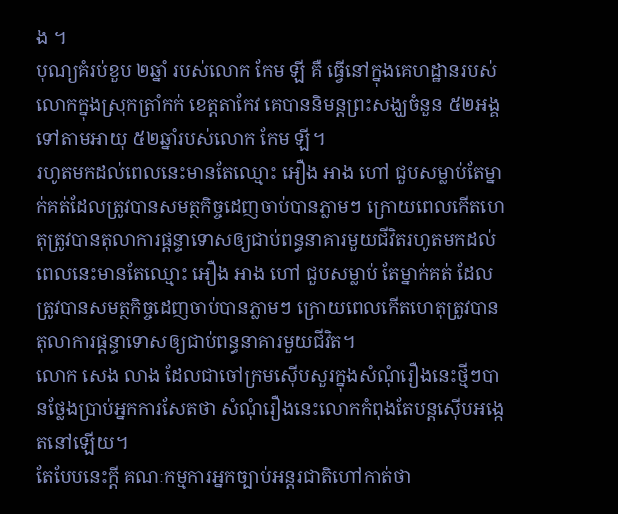ង ។
បុណ្យគំរប់ខួប ២ឆ្នាំ របស់លោក កែម ឡី គឺ ធ្វើនៅក្នុងគេហដ្ឋានរបស់លោកក្នុងស្រុកត្រាំកក់ ខេត្តតាកែវ គេបាននិមន្តព្រះសង្ឃចំនួន ៥២អង្គ ទៅតាមអាយុ ៥២ឆ្នាំរបស់លោក កែម ឡី។
រហូតមកដល់ពេលនេះមានតែឈ្មោះ អឿង អាង ហៅ ជួបសម្លាប់តែម្នាក់គត់ដែលត្រូវបានសមត្ថកិច្ចដេញចាប់បានភ្លាមៗ ក្រោយពេលកើតហេតុត្រូវបានតុលាការផ្តន្ទាទោសឲ្យជាប់ពន្ធនាគារមួយជីវិតរហូតមកដល់ពេលនេះមានតែឈ្មោះ អឿង អាង ហៅ ជួបសម្លាប់ តែម្នាក់គត់ ដែលត្រូវបានសមត្ថកិច្ចដេញចាប់បានភ្លាមៗ ក្រោយពេលកើតហេតុត្រូវបានតុលាការផ្តន្ទាទោសឲ្យជាប់ពន្ធនាគារមួយជីវិត។
លោក សេង លាង ដែលជាចៅក្រមស៊ើបសួរក្នុងសំណុំរឿងនេះថ្មីៗបានថ្លែងប្រាប់អ្នកការសែតថា សំណុំរឿងនេះលោកកំពុងតែបន្តស៊ើបអង្កេតនៅឡើយ។
តែបែបនេះក្ដី គណៈកម្មការអ្នកច្បាប់អន្តរជាតិហៅកាត់ថា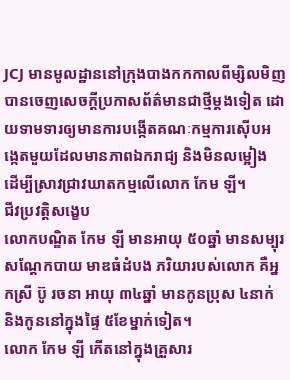JCJ មានមូលដ្ឋាននៅក្រុងបាងកកកាលពីម្សិលមិញបានចេញសេចក្តីប្រកាសព័ត៌មានជាថ្មីម្តងទៀត ដោយទាមទារឲ្យមានការបង្កើតគណៈកម្មការស៊ើបអង្កេតមួយដែលមានភាពឯករាជ្យ និងមិនលម្អៀង ដើម្បីស្រាវជ្រាវឃាតកម្មលើលោក កែម ឡី។
ជីវប្រវត្តិសង្ខេប
លោកបណ្ឌិត កែម ឡី មានអាយុ ៥០ឆ្នាំ មានសម្បុរសណ្ដែកបាយ មាឌធំដំបង ភរិយារបស់លោក គឺអ្នកស្រី ប៊ូ រចនា អាយុ ៣៤ឆ្នាំ មានកូនប្រុស ៤នាក់ និងកូននៅក្នុងផ្ទៃ ៥ខែម្នាក់ទៀត។
លោក កែម ឡី កើតនៅក្នុងគ្រួសារ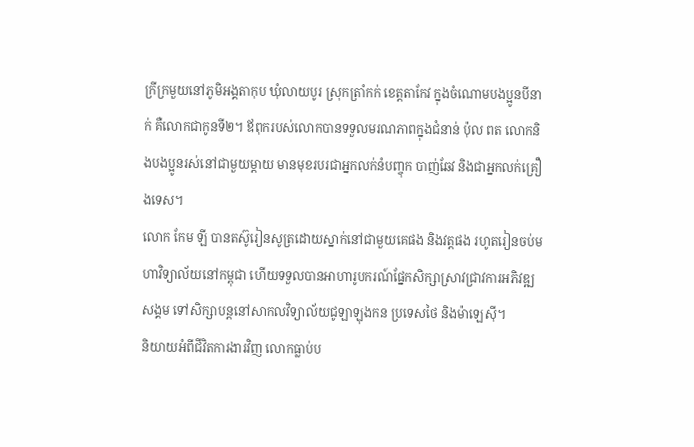ក្រីក្រមួយនៅភូមិអង្គតាកុប ឃុំលាយបូរ ស្រុកត្រាំកក់ ខេត្តតាកែវ ក្នុងចំណោមបងប្អូនបីនាក់ គឺលោកជាកូនទី២។ ឪពុករបស់លោកបានទទួលមរណភាពក្នុងជំនាន់ ប៉ុល ពត លោកនិងបងប្អូនរស់នៅជាមួយម្ដាយ មានមុខរបរជាអ្នកលក់នំបញ្ចុក បាញ់ឆែវ និងជាអ្នកលក់គ្រឿងទេស។
លោក កែម ឡី បានតស៊ូរៀនសូត្រដោយស្នាក់នៅជាមួយគេផង និងវត្តផង រហូតរៀនចប់មហាវិទ្យាល័យនៅកម្ពុជា ហើយទទួលបានអាហារូបករណ៍ផ្នែកសិក្សាស្រាវជ្រាវការអភិវឌ្ឍសង្គម ទៅសិក្សាបន្តនៅសាកលវិទ្យាល័យជូឡាឡុងកន ប្រទេសថៃ និងម៉ាឡេស៊ី។
និយាយអំពីជីវិតការងារវិញ លោកធ្លាប់ប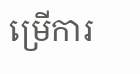ម្រើការ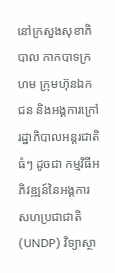នៅក្រសួងសុខាភិបាល កាកបាទក្រហម ក្រុមហ៊ុនឯកជន និងអង្គការក្រៅរដ្ឋាភិបាលអន្តរជាតិធំៗ ដូចជា កម្មវិធីអភិវឌ្ឍន៍នៃអង្គការសហប្រជាជាតិ (UNDP) វិទ្យាស្ថា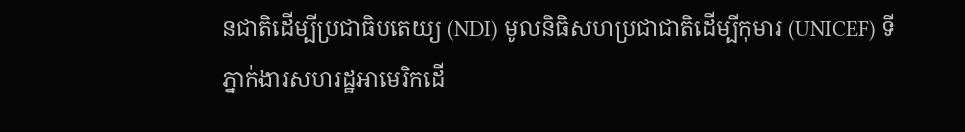នជាតិដើម្បីប្រជាធិបតេយ្យ (NDI) មូលនិធិសហប្រជាជាតិដើម្បីកុមារ (UNICEF) ទីភ្នាក់ងារសហរដ្ឋអាមេរិកដើ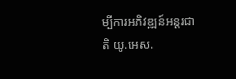ម្បីការអភិវឌ្ឍន៍អន្តរជាតិ យូ.អេស.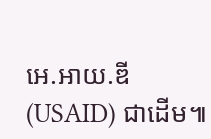អេ.អាយ.ឌី (USAID) ជាដើម៕